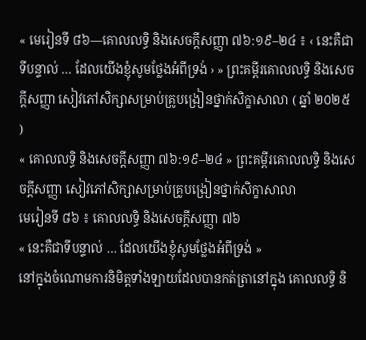« មេរៀនទី ៨៦—គោលលទ្ធិ និងសេចក្ដីសញ្ញា ៧៦:១៩–២៤ ៖ ‹ នេះគឺជាទីបន្ទាល់ … ដែលយើងខ្ញុំសូមថ្លែងអំពីទ្រង់ › » ព្រះគម្ពីរគោលលទ្ធិ និងសេចក្ដីសញ្ញា សៀវភៅសិក្សាសម្រាប់គ្រូបង្រៀនថ្នាក់សិក្ខាសាលា ( ឆ្នាំ ២០២៥ )
« គោលលទ្ធិ និងសេចក្តីសញ្ញា ៧៦:១៩–២៤ » ព្រះគម្ពីរគោលលទ្ធិ និងសេចក្ដីសញ្ញា សៀវភៅសិក្សាសម្រាប់គ្រូបង្រៀនថ្នាក់សិក្ខាសាលា
មេរៀនទី ៨៦ ៖ គោលលទ្ធិ និងសេចក្ដីសញ្ញា ៧៦
« នេះគឺជាទីបន្ទាល់ … ដែលយើងខ្ញុំសូមថ្លែងអំពីទ្រង់ »
នៅក្នុងចំណោមការនិមិត្តទាំងឡាយដែលបានកត់ត្រានៅក្នុង គោលលទ្ធិ និ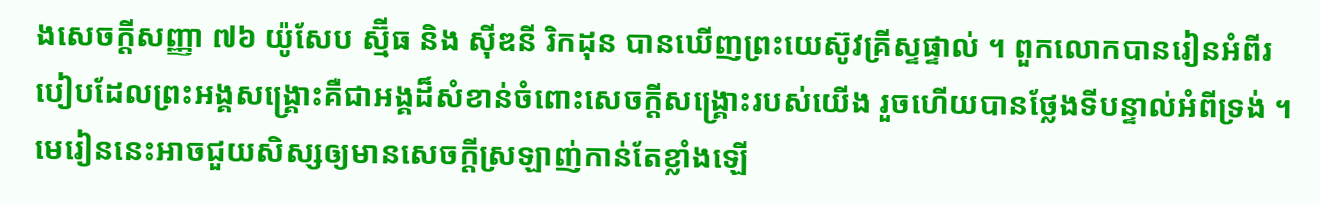ងសេចក្ដីសញ្ញា ៧៦ យ៉ូសែប ស្ម៊ីធ និង ស៊ីឌនី រិកដុន បានឃើញព្រះយេស៊ូវគ្រីស្ទផ្ទាល់ ។ ពួកលោកបានរៀនអំពីរបៀបដែលព្រះអង្គសង្គ្រោះគឺជាអង្គដ៏សំខាន់ចំពោះសេចក្ដីសង្គ្រោះរបស់យើង រួចហើយបានថ្លែងទីបន្ទាល់អំពីទ្រង់ ។ មេរៀននេះអាចជួយសិស្សឲ្យមានសេចក្ដីស្រឡាញ់កាន់តែខ្លាំងឡើ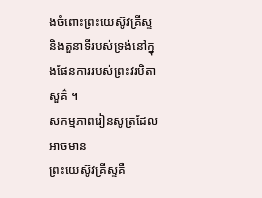ងចំពោះព្រះយេស៊ូវគ្រីស្ទ និងតួនាទីរបស់ទ្រង់នៅក្នុងផែនការរបស់ព្រះវរបិតាសួគ៌ ។
សកម្មភាពរៀនសូត្រដែលអាចមាន
ព្រះយេស៊ូវគ្រីស្ទគឺ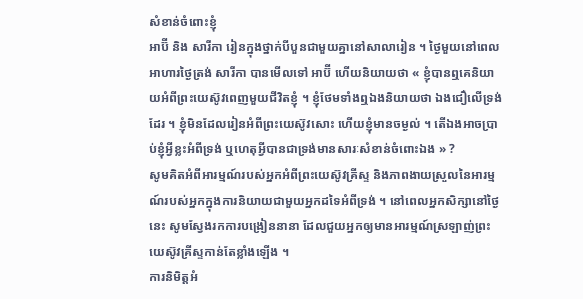សំខាន់ចំពោះខ្ញុំ
អាប៊ី និង សារីកា រៀនក្នុងថ្នាក់បីបួនជាមួយគ្នានៅសាលារៀន ។ ថ្ងៃមួយនៅពេលអាហារថ្ងៃត្រង់ សារីកា បានមើលទៅ អាប៊ី ហើយនិយាយថា « ខ្ញុំបានឮគេនិយាយអំពីព្រះយេស៊ូវពេញមួយជីវិតខ្ញុំ ។ ខ្ញុំថែមទាំងឮឯងនិយាយថា ឯងជឿលើទ្រង់ដែរ ។ ខ្ញុំមិនដែលរៀនអំពីព្រះយេស៊ូវសោះ ហើយខ្ញុំមានចម្ងល់ ។ តើឯងអាចប្រាប់ខ្ញុំអ្វីខ្លះអំពីទ្រង់ ឬហេតុអ្វីបានជាទ្រង់មានសារៈសំខាន់ចំពោះឯង » ?
សូមគិតអំពីអារម្មណ៍របស់អ្នកអំពីព្រះយេស៊ូវគ្រីស្ទ និងភាពងាយស្រួលនៃអារម្មណ៍របស់អ្នកក្នុងការនិយាយជាមួយអ្នកដទៃអំពីទ្រង់ ។ នៅពេលអ្នកសិក្សានៅថ្ងៃនេះ សូមស្វែងរកការបង្រៀននានា ដែលជួយអ្នកឲ្យមានអារម្មណ៍ស្រឡាញ់ព្រះយេស៊ូវគ្រីស្ទកាន់តែខ្លាំងឡើង ។
ការនិមិត្តអំ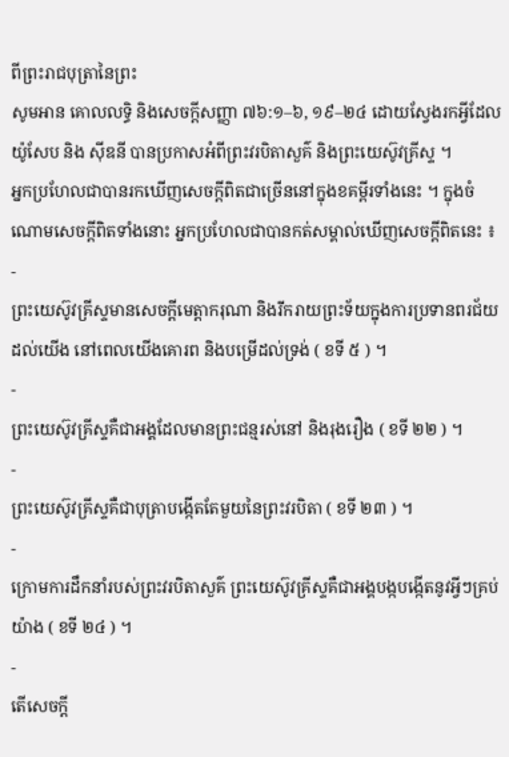ពីព្រះរាជបុត្រានៃព្រះ
សូមអាន គោលលទ្ធិ និងសេចក្ដីសញ្ញា ៧៦:១–៦, ១៩–២៤ ដោយស្វែងរកអ្វីដែល យ៉ូសែប និង ស៊ីឌនី បានប្រកាសអំពីព្រះវរបិតាសួគ៌ និងព្រះយេស៊ូវគ្រីស្ទ ។
អ្នកប្រហែលជាបានរកឃើញសេចក្ដីពិតជាច្រើននៅក្នុងខគម្ពីរទាំងនេះ ។ ក្នុងចំណោមសេចក្ដីពិតទាំងនោះ អ្នកប្រហែលជាបានកត់សម្គាល់ឃើញសេចក្ដីពិតនេះ ៖
-
ព្រះយេស៊ូវគ្រីស្ទមានសេចក្ដីមេត្តាករុណា និងរីករាយព្រះទ័យក្នុងការប្រទានពរជ័យដល់យើង នៅពេលយើងគោរព និងបម្រើដល់ទ្រង់ ( ខទី ៥ ) ។
-
ព្រះយេស៊ូវគ្រីស្ទគឺជាអង្គដែលមានព្រះជន្មរស់នៅ និងរុងរឿង ( ខទី ២២ ) ។
-
ព្រះយេស៊ូវគ្រីស្ទគឺជាបុត្រាបង្កើតតែមួយនៃព្រះវរបិតា ( ខទី ២៣ ) ។
-
ក្រោមការដឹកនាំរបស់ព្រះវរបិតាសួគ៌ ព្រះយេស៊ូវគ្រីស្ទគឺជាអង្គបង្កបង្កើតនូវអ្វីៗគ្រប់យ៉ាង ( ខទី ២៤ ) ។
-
តើសេចក្ដី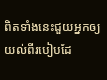ពិតទាំងនេះជួយអ្នកឲ្យយល់ពីរបៀបដែ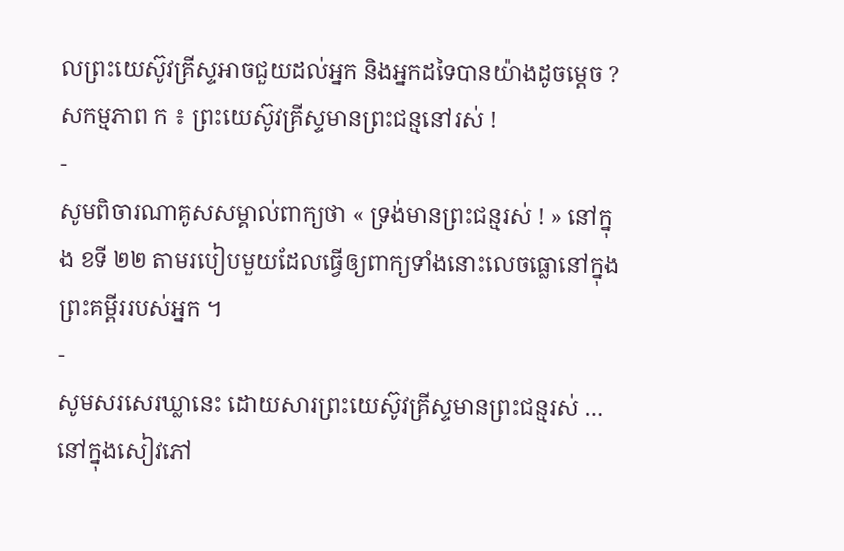លព្រះយេស៊ូវគ្រីស្ទអាចជួយដល់អ្នក និងអ្នកដទៃបានយ៉ាងដូចម្ដេច ?
សកម្មភាព ក ៖ ព្រះយេស៊ូវគ្រីស្ទមានព្រះជន្មនៅរស់ !
-
សូមពិចារណាគូសសម្គាល់ពាក្យថា « ទ្រង់មានព្រះជន្មរស់ ! » នៅក្នុង ខទី ២២ តាមរបៀបមួយដែលធ្វើឲ្យពាក្យទាំងនោះលេចធ្លោនៅក្នុងព្រះគម្ពីររបស់អ្នក ។
-
សូមសរសេរឃ្លានេះ ដោយសារព្រះយេស៊ូវគ្រីស្ទមានព្រះជន្មរស់ … នៅក្នុងសៀវភៅ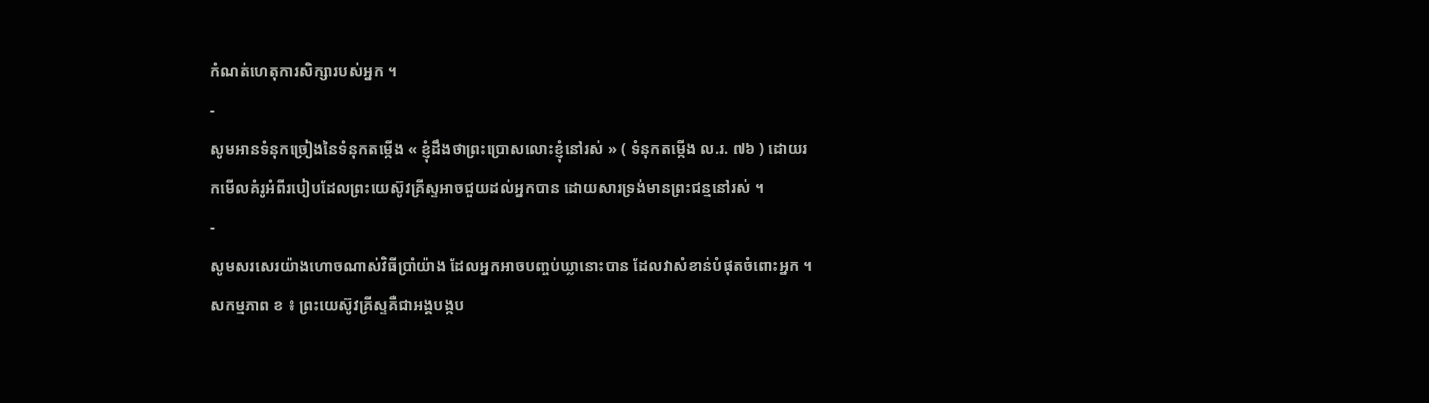កំណត់ហេតុការសិក្សារបស់អ្នក ។
-
សូមអានទំនុកច្រៀងនៃទំនុកតម្កើង « ខ្ញុំដឹងថាព្រះប្រោសលោះខ្ញុំនៅរស់ » ( ទំនុកតម្កើង ល.រ. ៧៦ ) ដោយរកមើលគំរូអំពីរបៀបដែលព្រះយេស៊ូវគ្រីស្ទអាចជួយដល់អ្នកបាន ដោយសារទ្រង់មានព្រះជន្មនៅរស់ ។
-
សូមសរសេរយ៉ាងហោចណាស់វិធីប្រាំយ៉ាង ដែលអ្នកអាចបញ្ចប់ឃ្លានោះបាន ដែលវាសំខាន់បំផុតចំពោះអ្នក ។
សកម្មភាព ខ ៖ ព្រះយេស៊ូវគ្រីស្ទគឺជាអង្គបង្កប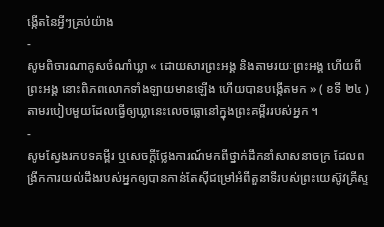ង្កើតនៃអ្វីៗគ្រប់យ៉ាង
-
សូមពិចារណាគូសចំណាំឃ្លា « ដោយសារព្រះអង្គ និងតាមរយៈព្រះអង្គ ហើយពីព្រះអង្គ នោះពិភពលោកទាំងឡាយមានឡើង ហើយបានបង្កើតមក » ( ខទី ២៤ ) តាមរបៀបមួយដែលធ្វើឲ្យឃ្លានេះលេចធ្លោនៅក្នុងព្រះគម្ពីររបស់អ្នក ។
-
សូមស្វែងរកបទគម្ពីរ ឬសេចក្តីថ្លែងការណ៍មកពីថ្នាក់ដឹកនាំសាសនាចក្រ ដែលពង្រីកការយល់ដឹងរបស់អ្នកឲ្យបានកាន់តែស៊ីជម្រៅអំពីតួនាទីរបស់ព្រះយេស៊ូវគ្រីស្ទ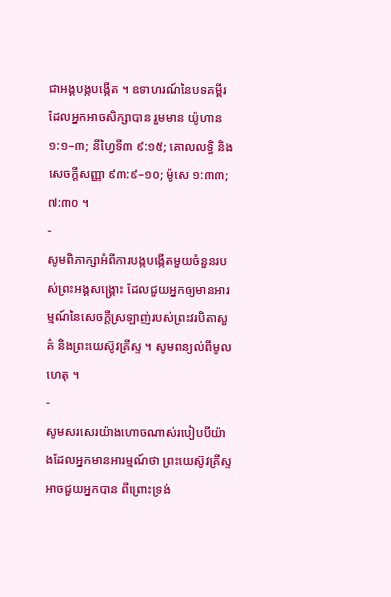ជាអង្គបង្កបង្កើត ។ ឧទាហរណ៍នៃបទគម្ពីរដែលអ្នកអាចសិក្សាបាន រួមមាន យ៉ូហាន ១:១–៣; នីហ្វៃទី៣ ៩:១៥; គោលលទ្ធិ និងសេចក្តីសញ្ញា ៩៣:៩–១០; ម៉ូសេ ១:៣៣; ៧:៣០ ។
-
សូមពិភាក្សាអំពីការបង្កបង្កើតមួយចំនួនរបស់ព្រះអង្គសង្គ្រោះ ដែលជួយអ្នកឲ្យមានអារម្មណ៍នៃសេចក្ដីស្រឡាញ់របស់ព្រះវរបិតាសួគ៌ និងព្រះយេស៊ូវគ្រីស្ទ ។ សូមពន្យល់ពីមូលហេតុ ។
-
សូមសរសេរយ៉ាងហោចណាស់របៀបបីយ៉ាងដែលអ្នកមានអារម្មណ៍ថា ព្រះយេស៊ូវគ្រីស្ទអាចជួយអ្នកបាន ពីព្រោះទ្រង់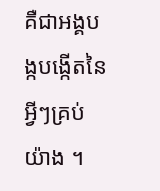គឺជាអង្គបង្កបង្កើតនៃអ្វីៗគ្រប់យ៉ាង ។